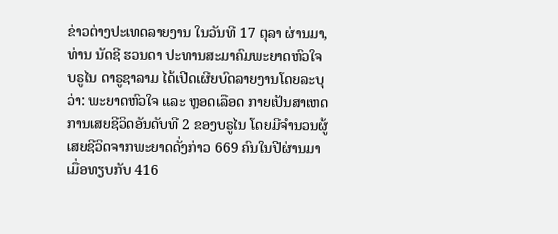ຂ່າວຕ່າງປະເທດລາຍງານ ໃນວັນທີ 17 ຕຸລາ ຜ່ານມາ, ທ່ານ ນັດຊີ ຮວນດາ ປະທານສະມາຄົມພະຍາດຫົວໃຈບຣູໄນ ດາຣູຊາລາມ ໄດ້ເປີດເຜີຍບົດລາຍງານໂດຍລະບຸວ່າ: ພະຍາດຫົວໃຈ ແລະ ຫຼອດເລືອດ ກາຍເປັນສາເຫດການເສຍຊີວິດອັນດັບທີ 2 ຂອງບຣູໄນ ໂດຍມີຈຳນວນຜູ້ເສຍຊີວິດຈາກພະຍາດດັ່ງກ່າວ 669 ຄົນໃນປີຜ່ານມາ ເມື່ອທຽບກັບ 416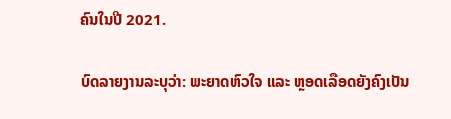ຄົນໃນປີ 2021.

ບົດລາຍງານລະບຸວ່າ: ພະຍາດຫົວໃຈ ແລະ ຫຼອດເລືອດຍັງຄົງເປັນ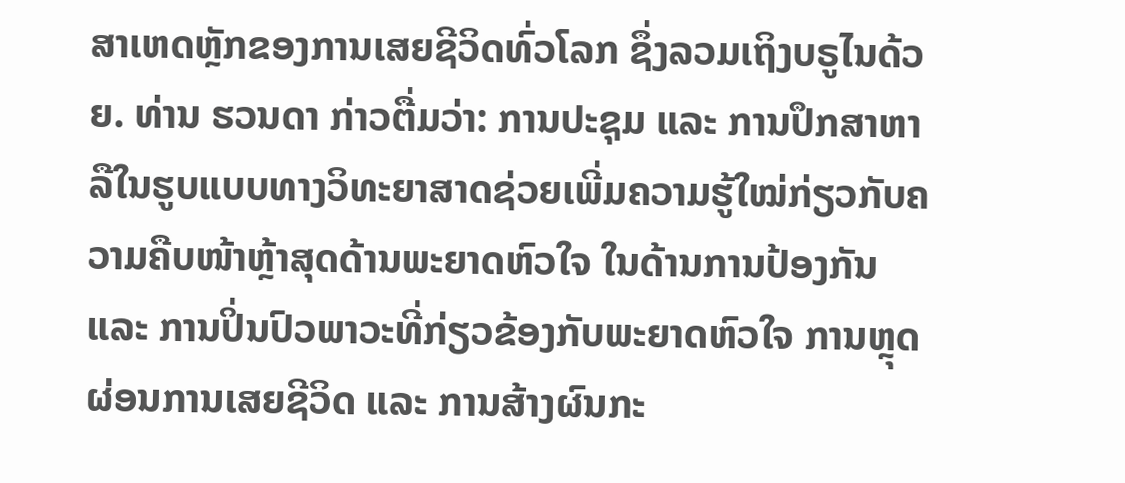ສາເຫດຫຼັກຂອງການເສຍຊີວິດທົ່ວໂລກ ຊຶ່ງລວມເຖິງບຣູໄນດ້ວຍ. ທ່ານ ຮວນດາ ກ່າວຕື່ມວ່າ: ການປະຊຸມ ແລະ ການປຶກສາຫາລືໃນຮູບແບບທາງວິທະຍາສາດຊ່ວຍເພີ່ມຄວາມຮູ້ໃໝ່ກ່ຽວກັບຄວາມຄືບໜ້າຫຼ້າສຸດດ້ານພະຍາດຫົວໃຈ ໃນດ້ານການປ້ອງກັນ ແລະ ການປິ່ນປົວພາວະທີ່ກ່ຽວຂ້ອງກັບພະຍາດຫົວໃຈ ການຫຼຸດຜ່ອນການເສຍຊີວິດ ແລະ ການສ້າງຜົນກະ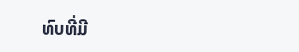ທົບທີ່ມີ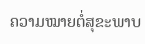ຄວາມໝາຍຕໍ່ສຸຂະພາບ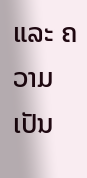ແລະ ຄວາມເປັນ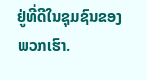ຢູ່ທີ່ດີໃນຊຸມຊົນຂອງພວກເຮົາ.